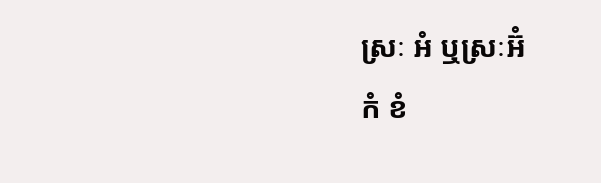ស្រៈ អំ ឬស្រៈអ៊ំ
កំ ខំ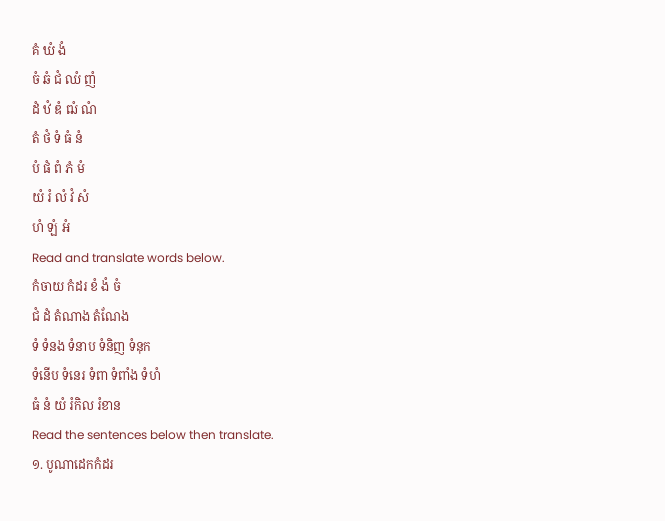គំ ឃំ ងំ
ចំ ឆំ ជំ ឈំ ញំ
ដំ ឋំ ឌំ ឍំ ណំ
តំ ថំ ទំ ធំ នំ
បំ ផំ ពំ ភំ មំ
យំ រំ លំ វំ សំ
ហំ ឡំ អំ
Read and translate words below.
កំចាយ កំដរ ខំ ងំ ចំ
ជំ ដំ តំណាង តំណែង
ទំ ទំនង ទំនាប ទំនិញ ទំនុក
ទំនើប ទំនេរ ទំពា ទំពាំង ទំហំ
ធំ នំ យំ រំកិល រំខាន
Read the sentences below then translate.
១. បូណាដេកកំដរ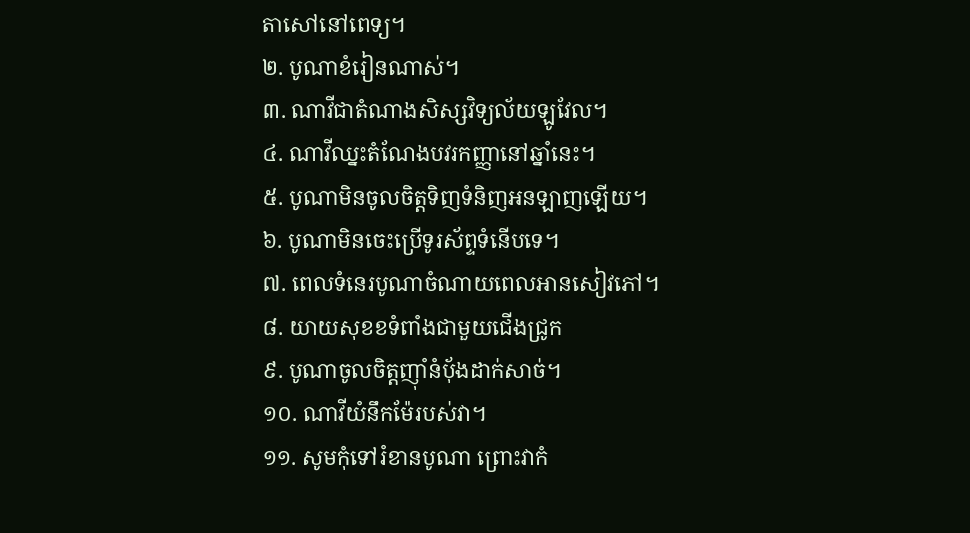តាសៅនៅពេទ្យ។
២. បូណាខំរៀនណាស់។
៣. ណាវីជាតំណាងសិស្សវិទ្យល័យឡូវែល។
៤. ណាវីឈ្នះតំណែងបវរកញ្ញានៅឆ្នាំនេះ។
៥. បូណាមិនចូលចិត្តទិញទំនិញអនឡាញឡើយ។
៦. បូណាមិនចេះប្រើទូរស័ព្ទទំនើបទេ។
៧. ពេលទំនេរបូណាចំណាយពេលអានសៀវភៅ។
៨. យាយសុខខទំពាំងជាមួយជើងជ្រូក
៩. បូណាចូលចិត្តញ៉ាំនំប៉័ងដាក់សាច់។
១០. ណាវីយំនឹកម៉ែរបស់វា។
១១. សូមកុំទៅរំខានបូណា ព្រោះវាកំ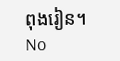ពុងរៀន។
No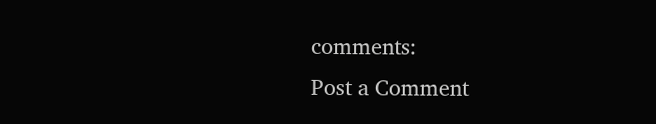comments:
Post a Comment